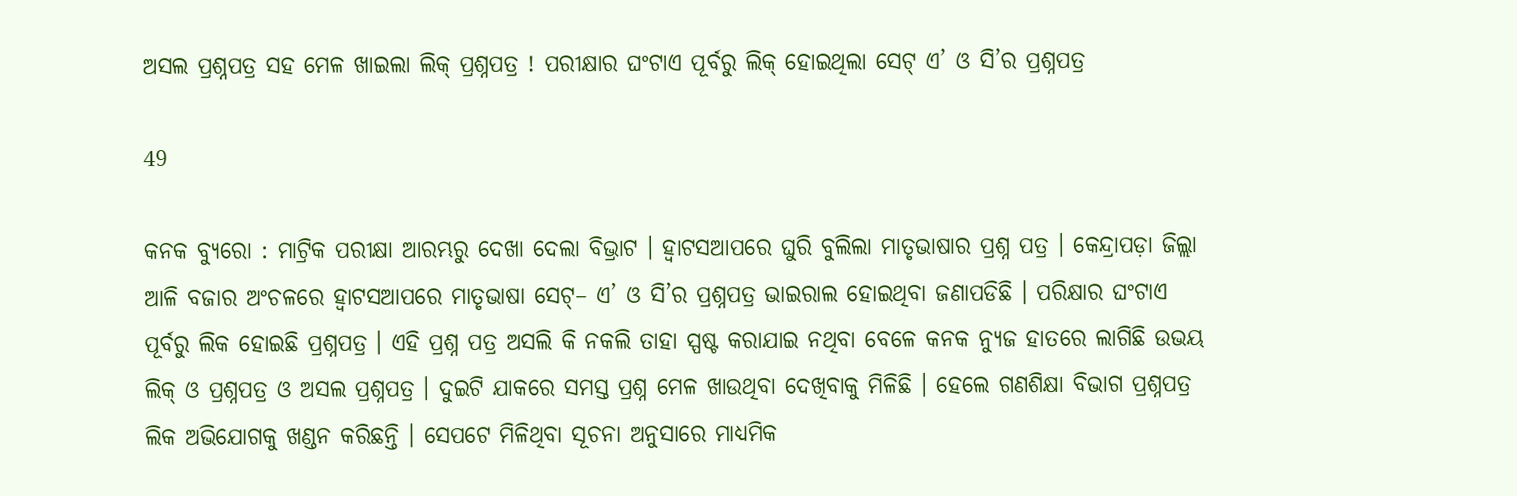ଅସଲ ପ୍ରଶ୍ନପତ୍ର ସହ ମେଳ ଖାଇଲା ଲିକ୍ ପ୍ରଶ୍ନପତ୍ର ! ପରୀକ୍ଷାର ଘଂଟାଏ ପୂର୍ବରୁ ଲିକ୍ ହୋଇଥିଲା ସେଟ୍ ଏ’ ଓ ସି’ର ପ୍ରଶ୍ନପତ୍ର

49

କନକ ବ୍ୟୁରୋ : ମାଟ୍ରିକ ପରୀକ୍ଷା ଆରମ୍ଭରୁ ଦେଖା ଦେଲା ବିଭ୍ରାଟ । ହ୍ୱାଟସଆପରେ ଘୁରି ବୁଲିଲା ମାତୃଭାଷାର ପ୍ରଶ୍ନ ପତ୍ର । କେନ୍ଦ୍ରାପଡ଼ା ଜିଲ୍ଲା ଆଳି ବଜାର ଅଂଚଳରେ ହ୍ୱାଟସଆପରେ ମାତୃଭାଷା ସେଟ୍– ଏ’ ଓ ସି’ର ପ୍ରଶ୍ନପତ୍ର ଭାଇରାଲ ହୋଇଥିବା ଜଣାପଡିଛି । ପରିକ୍ଷାର ଘଂଟାଏ ପୂର୍ବରୁ ଲିକ ହୋଇଛି ପ୍ରଶ୍ନପତ୍ର । ଏହି ପ୍ରଶ୍ନ ପତ୍ର ଅସଲି କି ନକଲି ତାହା ସ୍ପଷ୍ଟ କରାଯାଇ ନଥିବା ବେଳେ କନକ ନ୍ୟୁଜ ହାତରେ ଲାଗିଛି ଉଭୟ ଲିକ୍ ଓ ପ୍ରଶ୍ନପତ୍ର ଓ ଅସଲ ପ୍ରଶ୍ନପତ୍ର । ଦୁଇଟି ଯାକରେ ସମସ୍ତ ପ୍ରଶ୍ନ ମେଳ ଖାଉଥିବା ଦେଖିବାକୁ ମିଳିଛି । ହେଲେ ଗଣଶିକ୍ଷା ବିଭାଗ ପ୍ରଶ୍ନପତ୍ର ଲିକ ଅଭିଯୋଗକୁ ଖଣ୍ଡନ କରିଛନ୍ତି । ସେପଟେ ମିଳିଥିବା ସୂଚନା ଅନୁସାରେ ମାଧ୍ୟମିକ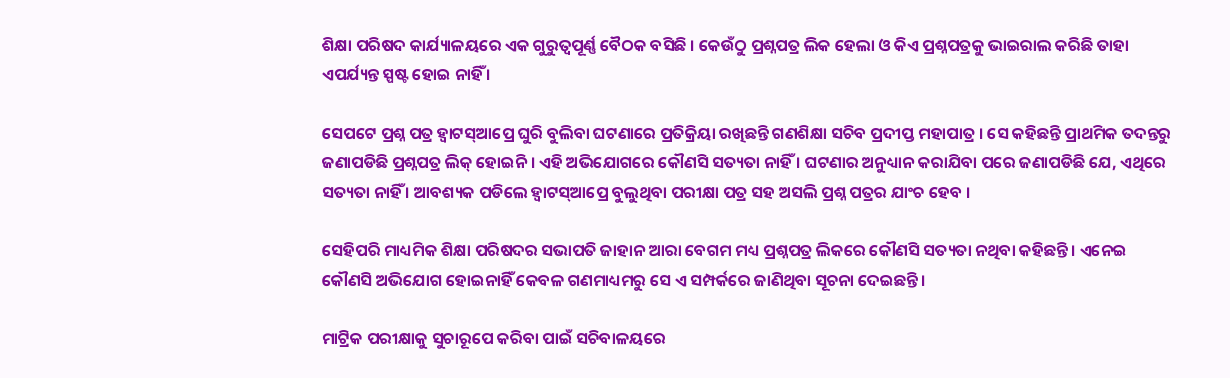ଶିକ୍ଷା ପରିଷଦ କାର୍ଯ୍ୟାଳୟରେ ଏକ ଗୁରୁତ୍ୱପୂର୍ଣ୍ଣ ବୈଠକ ବସିଛି । କେଉଁଠୁ ପ୍ରଶ୍ନପତ୍ର ଲିକ ହେଲା ଓ କିଏ ପ୍ରଶ୍ନପତ୍ରକୁ ଭାଇରାଲ କରିଛି ତାହା ଏପର୍ଯ୍ୟନ୍ତ ସ୍ପଷ୍ଟ ହୋଇ ନାହିଁ ।

ସେପଟେ ପ୍ରଶ୍ନ ପତ୍ର ହ୍ୱାଟସ୍ଆପ୍ରେ ଘୁରି ବୁଲିବା ଘଟଣାରେ ପ୍ରତିକ୍ରିୟା ରଖିଛନ୍ତି ଗଣଶିକ୍ଷା ସଚିବ ପ୍ରଦୀପ୍ତ ମହାପାତ୍ର । ସେ କହିଛନ୍ତି ପ୍ରାଥମିକ ତଦନ୍ତରୁ ଜଣାପଡିଛି ପ୍ରଶ୍ନପତ୍ର ଲିକ୍ ହୋଇନି । ଏହି ଅଭିଯୋଗରେ କୌଣସି ସତ୍ୟତା ନାହିଁ । ଘଟଣାର ଅନୁଧ୍ୟାନ କରାଯିବା ପରେ ଜଣାପଡିଛି ଯେ, ଏଥିରେ ସତ୍ୟତା ନାହିଁ । ଆବଶ୍ୟକ ପଡିଲେ ହ୍ୱାଟସ୍ଆପ୍ରେ ବୁଲୁଥିବା ପରୀକ୍ଷା ପତ୍ର ସହ ଅସଲି ପ୍ରଶ୍ନ ପତ୍ରର ଯାଂଚ ହେବ ।

ସେହିପରି ମାଧ୍ୟମିକ ଶିକ୍ଷା ପରିଷଦର ସଭାପତି ଜାହାନ ଆରା ବେଗମ ମଧ୍ୟ ପ୍ରଶ୍ନପତ୍ର ଲିକରେ କୌଣସି ସତ୍ୟତା ନଥିବା କହିଛନ୍ତି । ଏନେଇ କୌଣସି ଅଭିଯୋଗ ହୋଇନାହିଁ କେବଳ ଗଣମାଧ୍ୟମରୁ ସେ ଏ ସମ୍ପର୍କରେ ଜାଣିଥିବା ସୂଚନା ଦେଇଛନ୍ତି ।

ମାଟ୍ରିକ ପରୀକ୍ଷାକୁ ସୁଚାରୂପେ କରିବା ପାଇଁ ସଚିବାଳୟରେ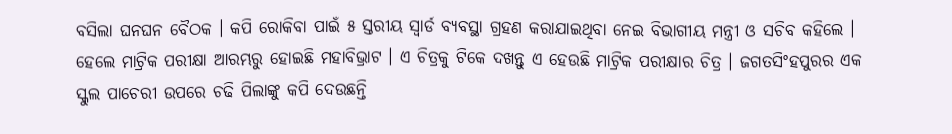ବସିଲା ଘନଘନ ବୈଠକ । କପି ରୋକିବା ପାଇଁ ୫ ସ୍ତରୀୟ ସ୍ୱାର୍ଡ ବ୍ୟବସ୍ଥା ଗ୍ରହଣ କରାଯାଇଥିବା ନେଇ ବିଭାଗୀୟ ମନ୍ତ୍ରୀ ଓ ସଚିବ କହିଲେ । ହେଲେ ମାଟ୍ରିକ ପରୀକ୍ଷା ଆରମ୍ଭରୁ ହୋଇଛି ମହାବିଭ୍ରାଟ । ଏ ଚିତ୍ରକୁ ଟିକେ ଦଖନ୍ତୁ ଏ ହେଉଛି ମାଟ୍ରିକ ପରୀକ୍ଷାର ଚିତ୍ର । ଜଗତସିଂହପୁରର ଏକ ସ୍କୁଲ ପାଚେରୀ ଉପରେ ଚଢି ପିଲାଙ୍କୁ କପି ଦେଉଛନ୍ତି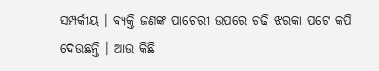ସମ୍ପର୍କୀୟ । ବ୍ୟକ୍ତି ଜଣଙ୍କ ପାଚେରୀ ଉପରେ ଚଢି ଝରକା ପଟେ କପି ଦେଉଛନ୍ତି । ଆଉ କିଛି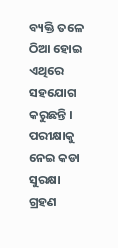ବ୍ୟକ୍ତି ତଳେ ଠିଆ ହୋଇ ଏଥିରେ ସହଯୋଗ କରୁଛନ୍ତି । ପରୀକ୍ଷାକୁ ନେଇ କଡା ସୁରକ୍ଷା ଗ୍ରହଣ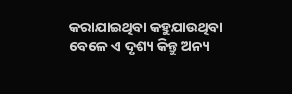କରାଯାଇଥିବା କହୁଯାଉଥିବା ବେଳେ ଏ ଦୃଶ୍ୟ କିନ୍ତୁ ଅନ୍ୟ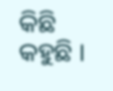କିଛି କହୁଛି ।